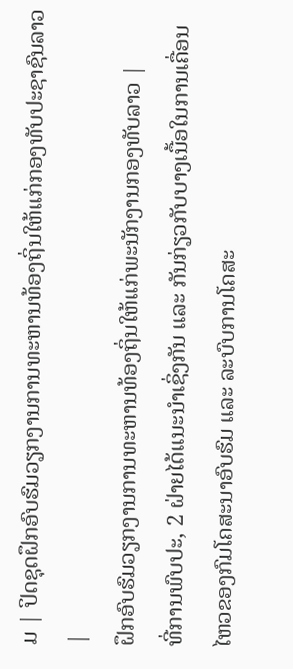ມ | ປິດຊຸດຝຶກອົບຮົມວຽກງານການທະຫານທ້ອງຖິ່ນໃຫ້ແກ່ກອງທັບປະຊາຊົນລາວ |
ຝຶກອົບຮົມວຽກງານການທະຫານທ້ອງຖິ່ນໃຫ້ແກ່ພະນັກງານກອງທັບລາວ |
ທີ່ການພົບປະ, 2 ຝ່າຍໄດ້ແນະນຳເຊິ່ງກັນ ແລະ ກັນກ່ຽວກັບບາງເນື້ອໃນການເຄື່ອນໄຫວຂອງກົມໂຄສະນາອົບຮົມ ແລະ ລະບົບການໂຄສະ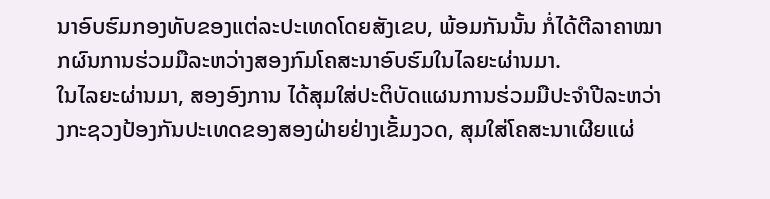ນາອົບຮົມກອງທັບຂອງແຕ່ລະປະເທດໂດຍສັງເຂບ, ພ້ອມກັນນັ້ນ ກໍ່ໄດ້ຕີລາຄາໝາກຜົນການຮ່ວມມືລະຫວ່າງສອງກົມໂຄສະນາອົບຮົມໃນໄລຍະຜ່ານມາ.
ໃນໄລຍະຜ່ານມາ, ສອງອົງການ ໄດ້ສຸມໃສ່ປະຕິບັດແຜນການຮ່ວມມືປະຈຳປີລະຫວ່າງກະຊວງປ້ອງກັນປະເທດຂອງສອງຝ່າຍຢ່າງເຂັ້ມງວດ, ສຸມໃສ່ໂຄສະນາເຜີຍແຜ່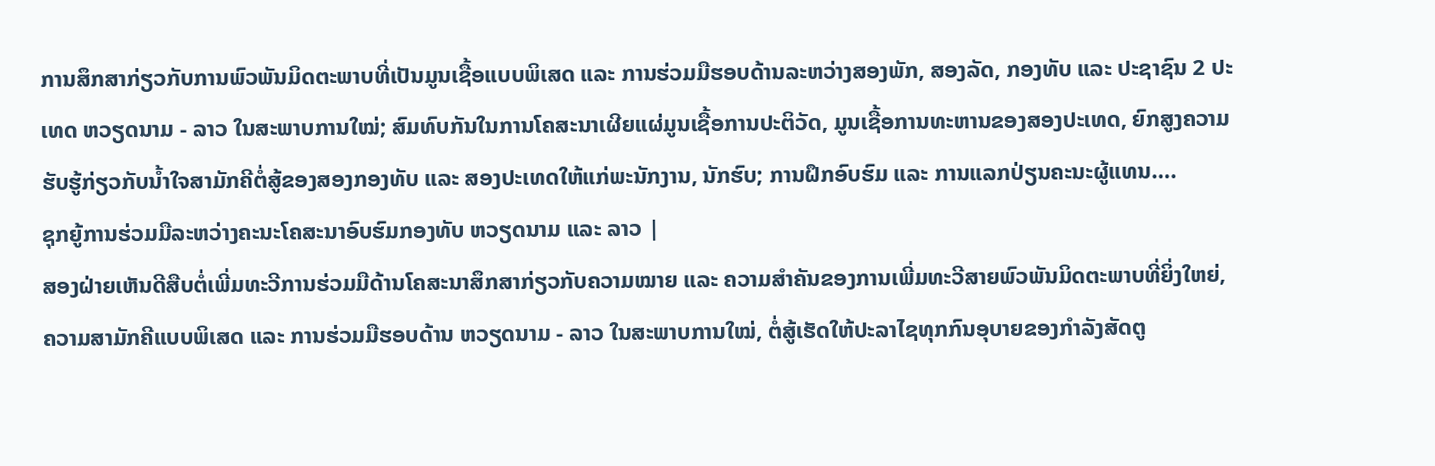ການສຶກສາກ່ຽວກັບການພົວພັນມິດຕະພາບທີ່ເປັນມູນເຊື້ອແບບພິເສດ ແລະ ການຮ່ວມມືຮອບດ້ານລະຫວ່າງສອງພັກ, ສອງລັດ, ກອງທັບ ແລະ ປະຊາຊົນ 2 ປະເທດ ຫວຽດນາມ - ລາວ ໃນສະພາບການໃໝ່; ສົມທົບກັນໃນການໂຄສະນາເຜີຍແຜ່ມູນເຊື້ອການປະຕິວັດ, ມູນເຊື້ອການທະຫານຂອງສອງປະເທດ, ຍົກສູງຄວາມຮັບຮູ້ກ່ຽວກັບນ້ຳໃຈສາມັກຄີຕໍ່ສູ້ຂອງສອງກອງທັບ ແລະ ສອງປະເທດໃຫ້ແກ່ພະນັກງານ, ນັກຮົບ; ການຝຶກອົບຮົມ ແລະ ການແລກປ່ຽນຄະນະຜູ້ແທນ….
ຊຸກຍູ້ການຮ່ວມມືລະຫວ່າງຄະນະໂຄສະນາອົບຮົມກອງທັບ ຫວຽດນາມ ແລະ ລາວ |
ສອງຝ່າຍເຫັນດີສືບຕໍ່ເພີ່ມທະວີການຮ່ວມມືດ້ານໂຄສະນາສຶກສາກ່ຽວກັບຄວາມໝາຍ ແລະ ຄວາມສຳຄັນຂອງການເພີ່ມທະວີສາຍພົວພັນມິດຕະພາບທີ່ຍິ່ງໃຫຍ່, ຄວາມສາມັກຄີແບບພິເສດ ແລະ ການຮ່ວມມືຮອບດ້ານ ຫວຽດນາມ - ລາວ ໃນສະພາບການໃໝ່, ຕໍ່ສູ້ເຮັດໃຫ້ປະລາໄຊທຸກກົນອຸບາຍຂອງກຳລັງສັດຕູ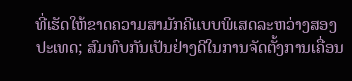ທີ່ເຮັດໃຫ້ຂາດຄວາມສາມັກຄີແບບພິເສດລະຫວ່າງສອງປະເທດ; ສົມທົບກັນເປັນຢ່າງດີໃນການຈັດຕັ້ງການເຄື່ອນ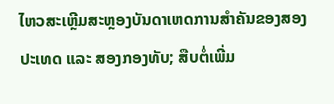ໄຫວສະເຫຼີມສະຫຼອງບັນດາເຫດການສຳຄັນຂອງສອງປະເທດ ແລະ ສອງກອງທັບ; ສືບຕໍ່ເພີ່ມ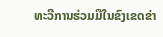ທະວີການຮ່ວມມືໃນຂົງເຂດຂ່າ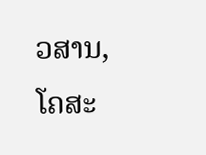ວສານ, ໂຄສະ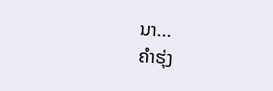ນາ...
ຄຳຮຸ່ງ